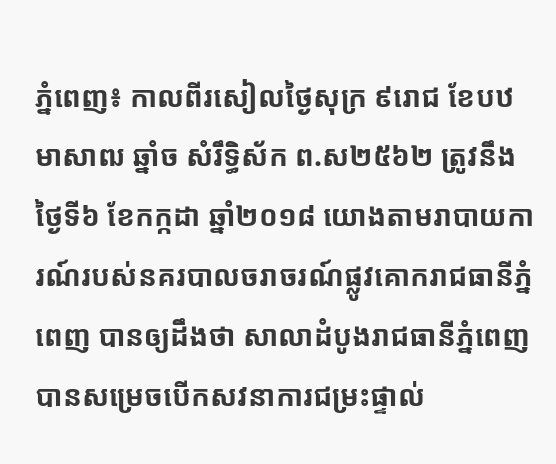ភ្នំពេញ៖ កាលពីរសៀលថ្ងៃសុក្រ ៩រោជ ខែបឋមាសាឍ ឆ្នាំច សំរឹទ្ធិស័ក ព.ស២៥៦២ ត្រូវនឹងថ្ងៃទី៦ ខែកក្កដា ឆ្នាំ២០១៨ យោងតាមរាបាយការណ៍របស់នគរបាលចរាចរណ៍ផ្លូវគោករាជធានីភ្នំពេញ បានឲ្យដឹងថា សាលាដំបូងរាជធានីភ្នំពេញ បានសម្រេចបើកសវនាការជម្រះផ្ទាល់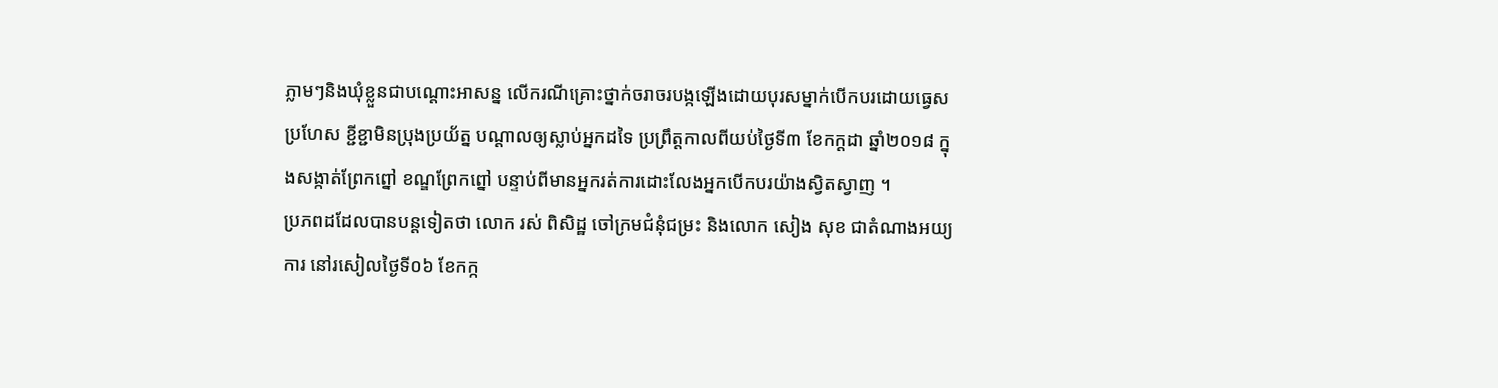ភ្លាមៗនិងឃុំខ្លួនជាបណ្តោះអាសន្ន លើករណីគ្រោះថ្នាក់ចរាចរបង្កឡើងដោយបុរសម្នាក់បើកបរដោយធ្វេសប្រហែស ខ្ជីខ្ជាមិនប្រុងប្រយ័ត្ន បណ្តាលឲ្យស្លាប់អ្នកដទៃ ប្រព្រឹត្តកាលពីយប់ថ្ងៃទី៣ ខែកក្ដដា ឆ្នាំ២០១៨ ក្នុងសង្កាត់ព្រែកព្នៅ ខណ្ឌព្រែកព្នៅ បន្ទាប់ពីមានអ្នករត់ការដោះលែងអ្នកបើកបរយ៉ាងស្វិតស្វាញ ។
ប្រភពដដែលបានបន្តទៀតថា លោក រស់ ពិសិដ្ឋ ចៅក្រមជំនុំជម្រះ និងលោក សៀង សុខ ជាតំណាងអយ្យការ នៅរសៀលថ្ងៃទី០៦ ខែកក្ក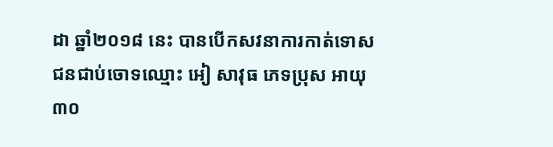ដា ឆ្នាំ២០១៨ នេះ បានបើកសវនាការកាត់ទោស ជនជាប់ចោទឈ្មោះ អៀ សាវុធ ភេទប្រុស អាយុ ៣០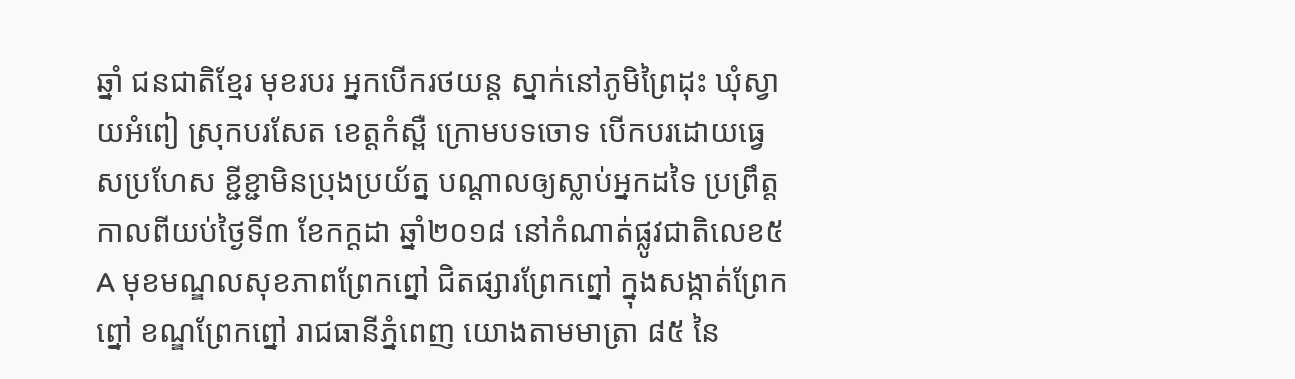ឆ្នាំ ជនជាតិខ្មែរ មុខរបរ អ្នកបើករថយន្ត ស្នាក់នៅភូមិព្រៃដុះ ឃុំស្វាយអំពៀ ស្រុកបរសែត ខេត្តកំស្ពឺ ក្រោមបទចោទ បើកបរដោយធ្វេសប្រហែស ខ្ជីខ្ជាមិនប្រុងប្រយ័ត្ន បណ្តាលឲ្យស្លាប់អ្នកដទៃ ប្រព្រឹត្តកាលពីយប់ថ្ងៃទី៣ ខែកក្ដដា ឆ្នាំ២០១៨ នៅកំណាត់ផ្លូវជាតិលេខ៥A មុខមណ្ឌលសុខភាពព្រែកព្នៅ ជិតផ្សារព្រែកព្នៅ ក្នុងសង្កាត់ព្រែកព្នៅ ខណ្ឌព្រែកព្នៅ រាជធានីភ្នំពេញ យោងតាមមាត្រា ៨៥ នៃ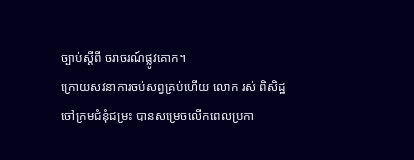ច្បាប់ស្តីពី ចរាចរណ៍ផ្លូវគោក។
ក្រោយសវនាការចប់សព្វគ្រប់ហើយ លោក រស់ ពិសិដ្ឋ ចៅក្រមជំនុំជម្រះ បានសម្រេចលើកពេលប្រកា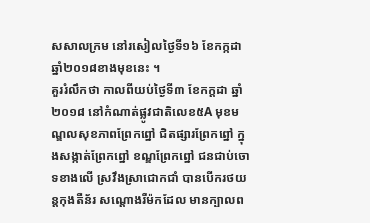សសាលក្រម នៅរសៀលថ្ងៃទី១៦ ខែកក្កដា ឆ្នាំ២០១៨ខាងមុខនេះ ។
គួររំលឹកថា កាលពីយប់ថ្ងៃទី៣ ខែកក្ដដា ឆ្នាំ២០១៨ នៅកំណាត់ផ្លូវជាតិលេខ៥A មុខមណ្ឌលសុខភាពព្រែកព្នៅ ជិតផ្សារព្រែកព្នៅ ក្នុងសង្កាត់ព្រែកព្នៅ ខណ្ឌព្រែកព្នៅ ជនជាប់ចោទខាងលើ ស្រវឹងស្រាជោកជាំ បានបើករថយន្តកុងតឺន័រ សណ្តោងរឺម៉កដែល មានក្បាលព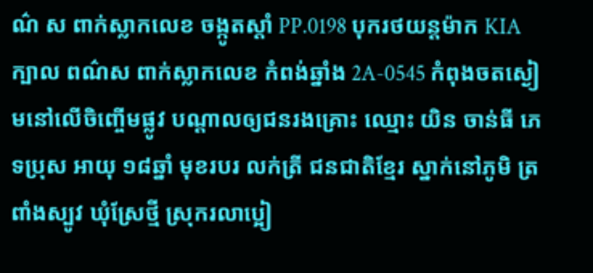ណ៌ ស ពាក់ស្លាកលេខ ចង្កូតស្តាំ PP.0198 បុករថយន្តម៉ាក KIAក្បាល ពណ៌ស ពាក់ស្លាកលេខ កំពង់ឆ្នាំង 2A-0545 កំពុងចតស្ងៀមនៅលើចិញ្ចើមផ្លូវ បណ្តាលឲ្យជនរងគ្រោះ ឈ្មោះ យិន ចាន់ធី ភេទប្រុស អាយុ ១៨ឆ្នាំ មុខរបរ លក់ត្រី ជនជាតិខ្មែរ ស្នាក់នៅភូមិ ត្រពាំងស្បូវ ឃុំស្រែថ្មី ស្រុករលាប្អៀ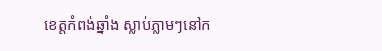ខេត្តកំពង់ឆ្នាំង ស្លាប់ភ្លាមៗនៅក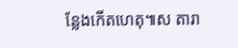ន្លែងកើតហេតុ៕ស តារា